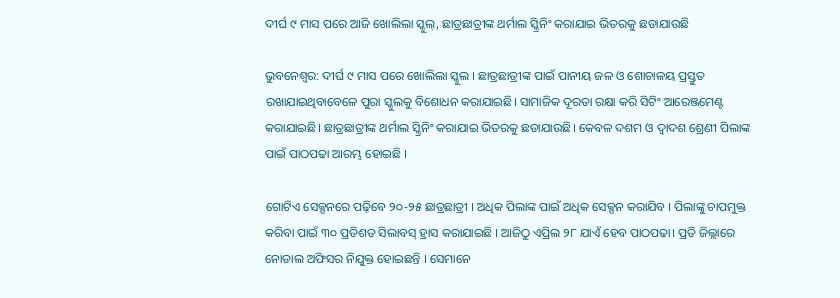ଦୀର୍ଘ ୯ ମାସ ପରେ ଆଜି ଖୋଲିଲା ସ୍କୁଲ୍, ଛାତ୍ରଛାତ୍ରୀଙ୍କ ଥର୍ମାଲ ସ୍କ୍ରିନିଂ କରାଯାଇ ଭିତରକୁ ଛଡାଯାଉଛି

ଭୁବନେଶ୍ବର: ଦୀର୍ଘ ୯ ମାସ ପରେ ଖୋଲିଲା ସ୍କୁଲ । ଛାତ୍ରଛାତ୍ରୀଙ୍କ ପାଇଁ ପାନୀୟ ଜଳ ଓ ଶୋଚାଳୟ ପ୍ରସ୍ତୁତ ରଖାଯାଇଥିବାବେଳେ ପୁରା ସ୍କୁଲକୁ ବିଶୋଧନ କରାଯାଇଛି। ସାମାଜିକ ଦୂରତା ରକ୍ଷା କରି ସିଟିଂ ଆରେଞ୍ଜମେଣ୍ଟ କରାଯାଇଛି। ଛାତ୍ରଛାତ୍ରୀଙ୍କ ଥର୍ମାଲ ସ୍କ୍ରିନିଂ କରାଯାଇ ଭିତରକୁ ଛଡାଯାଉଛି। କେବଳ ଦଶମ ଓ ଦ୍ୱାଦଶ ଶ୍ରେଣୀ ପିଲାଙ୍କ ପାଇଁ ପାଠପଢା ଆରମ୍ଭ ହୋଇଛି ।

ଗୋଟିଏ ସେକ୍ସନରେ ପଢ଼ିବେ ୨୦-୨୫ ଛାତ୍ରଛାତ୍ରୀ । ଅଧିକ ପିଲାଙ୍କ ପାଇଁ ଅଧିକ ସେକ୍ସନ କରାଯିବ । ପିଲାଙ୍କୁ ଚାପମୁକ୍ତ କରିବା ପାଇଁ ୩୦ ପ୍ରତିଶତ ସିଲାବସ୍‌ ହ୍ରାସ କରାଯାଇଛି । ଆଜିଠୁ ଏପ୍ରିଲ ୨୮ ଯାଏଁ ହେବ ପାଠପଢା। ପ୍ରତି ଜିଲ୍ଲାରେ ନୋଡାଲ ଅଫିସର ନିଯୁକ୍ତ ହୋଇଛନ୍ତି । ସେମାନେ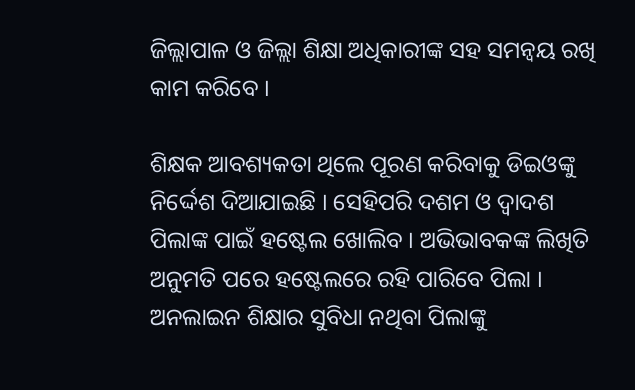ଜିଲ୍ଲାପାଳ ଓ ଜିଲ୍ଲା ଶିକ୍ଷା ଅଧିକାରୀଙ୍କ ସହ ସମନ୍ଵୟ ରଖି କାମ କରିବେ ।

ଶିକ୍ଷକ ଆବଶ୍ୟକତା ଥିଲେ ପୂରଣ କରିବାକୁ ଡିଇଓଙ୍କୁ ନିର୍ଦ୍ଦେଶ ଦିଆଯାଇଛି । ସେହିପରି ଦଶମ ଓ ଦ୍ୱାଦଶ ପିଲାଙ୍କ ପାଇଁ ହଷ୍ଟେଲ ଖୋଲିବ । ଅଭିଭାବକଙ୍କ ଲିଖିତି ଅନୁମତି ପରେ ହଷ୍ଟେଲରେ ରହି ପାରିବେ ପିଲା । ଅନଲାଇନ ଶିକ୍ଷାର ସୁବିଧା ନଥିବା ପିଲାଙ୍କୁ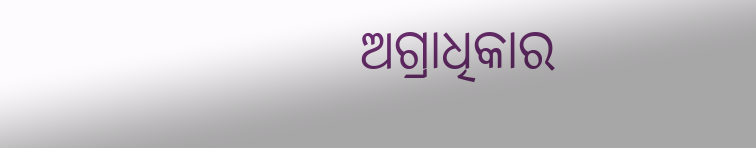ଅଗ୍ରାଧିକାର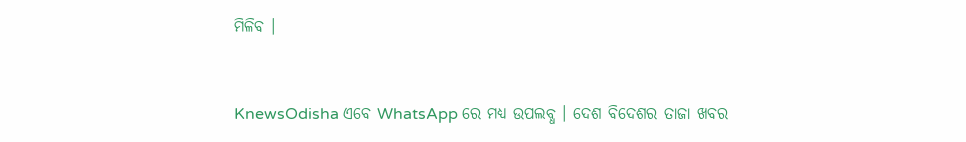ମିଳିବ ।


KnewsOdisha ଏବେ WhatsApp ରେ ମଧ୍ୟ ଉପଲବ୍ଧ । ଦେଶ ବିଦେଶର ତାଜା ଖବର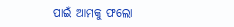ପାଇଁ ଆମକୁ ଫଲୋ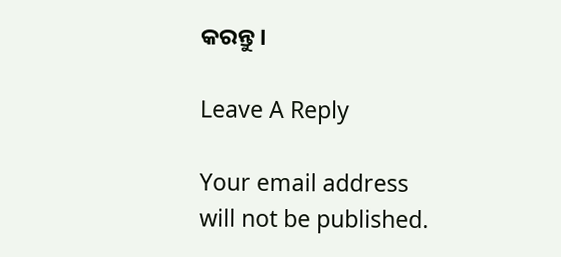କରନ୍ତୁ ।

Leave A Reply

Your email address will not be published.